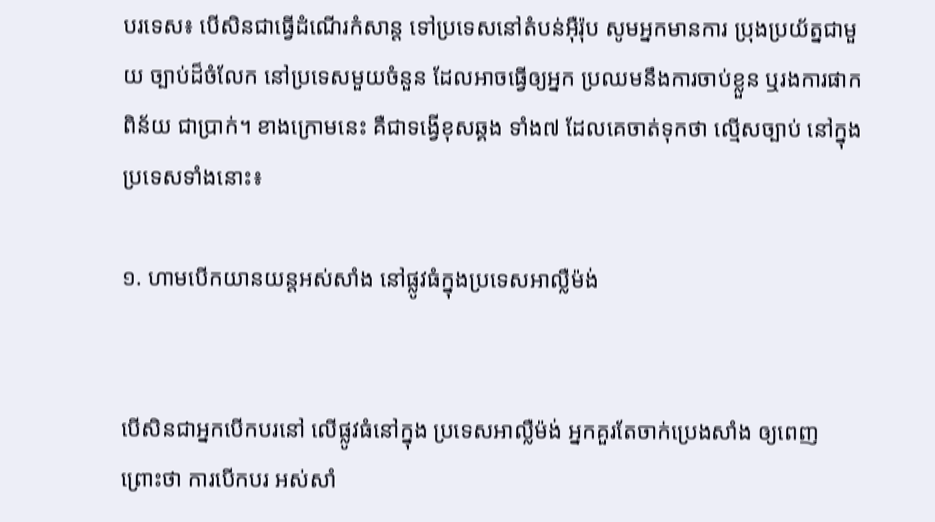បរទេស៖ បើសិនជាធ្វើដំណើរកំសាន្ត ទៅប្រទេសនៅតំបន់អ៊ឺរ៉ុប សូមអ្នកមានការ ប្រុងប្រយ័ត្នជាមួយ ច្បាប់ដ៏ចំលែក នៅប្រទេសមួយចំនួន ដែលអាចធ្វើឲ្យអ្នក ប្រឈមនឹងការចាប់ខ្លួន ឬរងការផាកពិន័យ ជាប្រាក់។ ខាងក្រោមនេះ គឺជាទង្វើខុសឆ្គង ទាំង៧ ដែលគេចាត់ទុកថា ល្មើសច្បាប់ នៅក្នុងប្រទេសទាំងនោះ៖

១. ហាមបើកយានយន្តអស់សាំង នៅផ្លូវធំក្នុងប្រទេសអាល្លឺម៉ង់


បើសិនជាអ្នកបើកបរនៅ លើផ្លូវធំនៅក្នុង ប្រទេសអាល្លឺម៉ង់ អ្នកគួរតែចាក់ប្រេងសាំង ឲ្យពេញ ព្រោះថា ការបើកបរ អស់សាំ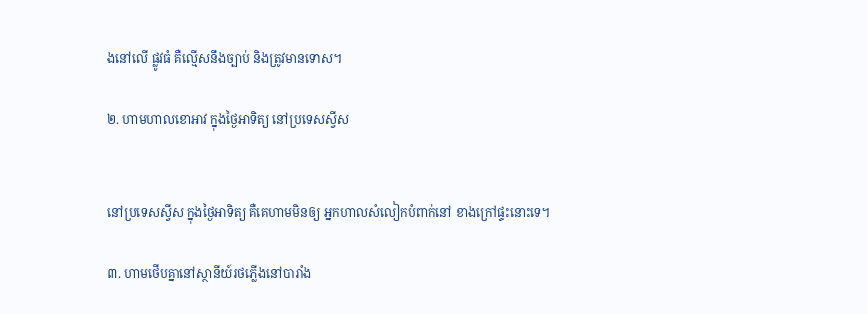ងនៅលើ ផ្លូវធំ គឺល្មើសនឹងច្បាប់ និងត្រូវមានទោស។

២. ហាមហាលខោអាវ ក្នុងថ្ងៃអាទិត្យ នៅប្រទេសស្វីស


នៅប្រទេសស្វីស ក្នុងថ្ងៃអាទិត្យ គឺគេហាមមិនឲ្យ អ្នកហាលសំលៀកបំពាក់នៅ ខាងក្រៅផ្ទះនោះទេ។

៣. ហាមថើបគ្នានៅស្ថានីយ៍រថភ្លើងនៅបារាំង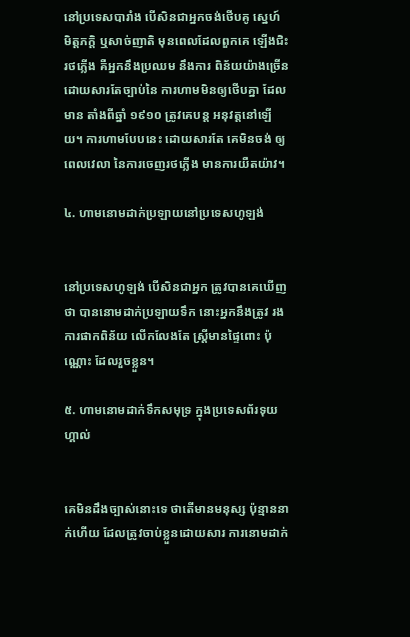នៅប្រទេសបារាំង បើសិនជាអ្នកចង់ថើបគូ ស្នេហ៍ មិត្តភក្តិ ឬសាច់ញាតិ មុនពេលដែលពួកគេ ឡើងជិះ រថភ្លើង គឺអ្នកនឹងប្រឈម នឹងការ ពិន័យយ៉ាងច្រើន ដោយសារតែច្បាប់នៃ ការហាមមិនឲ្យថើបគ្នា ដែលមាន តាំងពីឆ្នាំ ១៩១០ ត្រូវគេបន្ត អនុវត្តនៅឡើយ។ ការហាមបែបនេះ ដោយសារតែ គេមិនចង់ ឲ្យពេលវេលា នៃការចេញរថភ្លើង មានការយឺតយ៉ាវ។

៤. ហាមនោមដាក់ប្រឡាយនៅប្រទេសហូឡង់


នៅប្រទេសហូឡង់ បើសិនជាអ្នក ត្រូវបានគេឃើញថា បាននោមដាក់ប្រឡាយទឹក នោះអ្នកនឹងត្រូវ រងការផាកពិន័យ លើកលែងតែ ស្ត្រីមានផ្ទៃពោះ ប៉ុណ្ណោះ ដែលរួចខ្លួន។

៥. ហាមនោមដាក់ទឹកសមុទ្រ ក្នុងប្រទេសព័រទុយហ្គាល់


គេមិនដឹងច្បាស់នោះទេ ថាតើមានមនុស្ស ប៉ុន្មាននាក់ហើយ ដែលត្រូវចាប់ខ្លួនដោយសារ ការនោមដាក់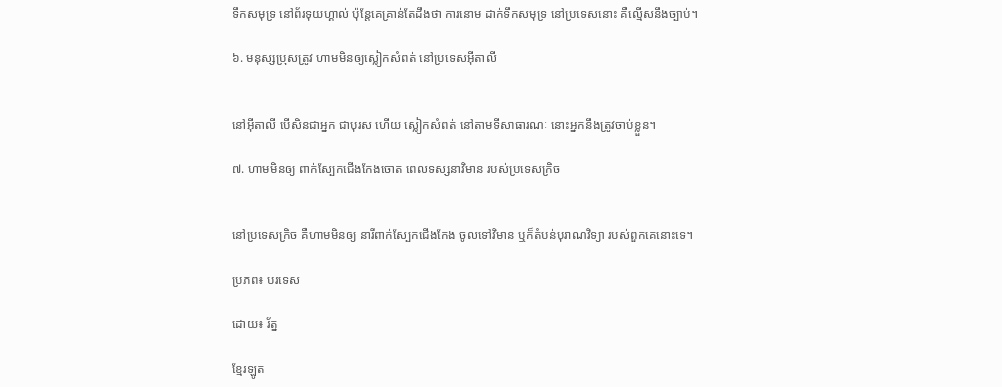ទឹកសមុទ្រ នៅព័រទុយហ្គាល់ ប៉ុន្តែគេគ្រាន់តែដឹងថា ការនោម ដាក់ទឹកសមុទ្រ នៅប្រទេសនោះ គឺល្មើសនឹងច្បាប់។

៦. មនុស្សប្រុសត្រូវ ហាមមិនឲ្យស្លៀកសំពត់ នៅប្រទេសអ៊ីតាលី


នៅអ៊ីតាលី បើសិនជាអ្នក ជាបុរស ហើយ ស្លៀកសំពត់ នៅតាមទីសាធារណៈ នោះអ្នកនឹងត្រូវចាប់ខ្លួន។

៧. ហាមមិនឲ្យ ពាក់ស្បែកជើងកែងចោត ពេលទស្សនាវិមាន របស់ប្រទេសក្រិច


នៅប្រទេសក្រិច គឺហាមមិនឲ្យ នារីពាក់ស្បែកជើងកែង ចូលទៅវិមាន ឬក៏តំបន់បុរាណវិទ្យា របស់ពួកគេនោះទេ។

ប្រភព៖ បរទេស

ដោយ៖ រ័ត្ន

ខ្មែរឡូត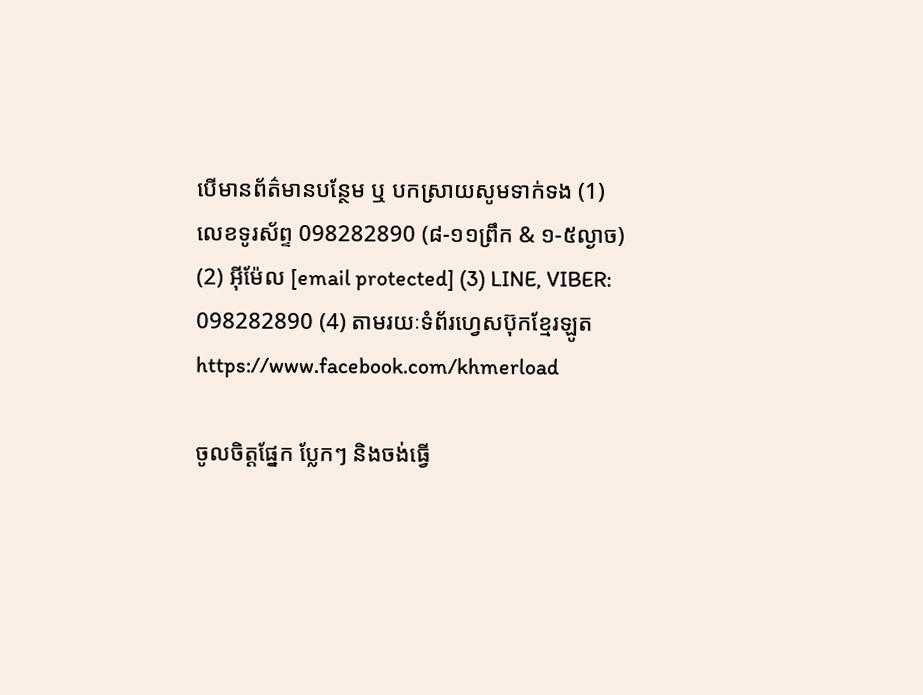បើមានព័ត៌មានបន្ថែម ឬ បកស្រាយសូមទាក់ទង (1) លេខទូរស័ព្ទ 098282890 (៨-១១ព្រឹក & ១-៥ល្ងាច) (2) អ៊ីម៉ែល [email protected] (3) LINE, VIBER: 098282890 (4) តាមរយៈទំព័រហ្វេសប៊ុកខ្មែរឡូត https://www.facebook.com/khmerload

ចូលចិត្តផ្នែក ប្លែកៗ និងចង់ធ្វើ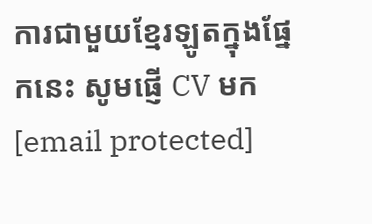ការជាមួយខ្មែរឡូតក្នុងផ្នែកនេះ សូមផ្ញើ CV មក [email protected]